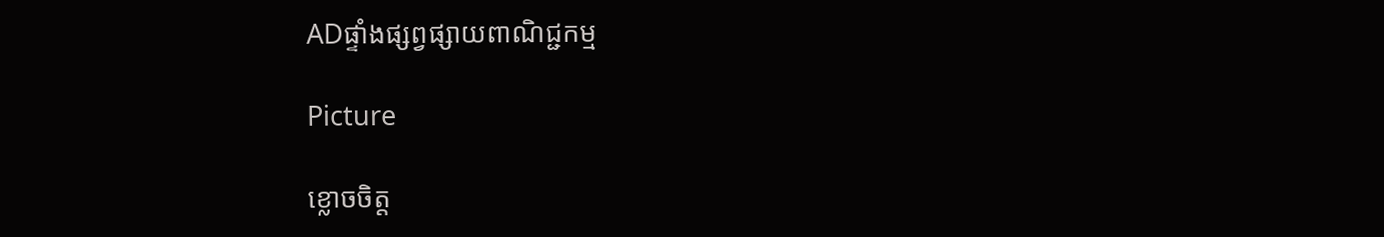ADផ្ទាំងផ្សព្វផ្សាយពាណិជ្ជកម្ម

Picture

ខ្លោចចិត្ត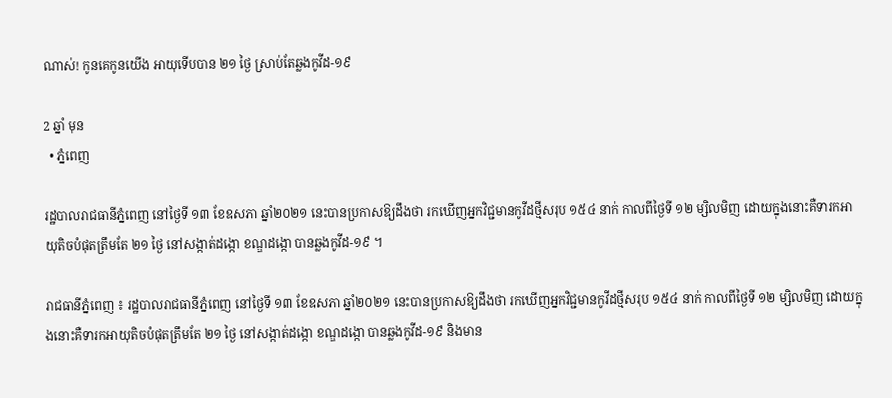ណាស់! កូនគេកូនយើង អាយុទើបបាន ២១ ថ្ងៃ ស្រាប់តែឆ្លងកូវីដ-១៩

2 ឆ្នាំ មុន
  • ភ្នំពេញ

រដ្ឋបាលរាជធានីភ្នំពេញ នៅថ្ងៃទី ១៣ ខែឧសភា ឆ្នាំ២០២១ នេះបានប្រកាសឱ្យដឹងថា រកឃើញអ្នកវិជ្ជមានកូវីដថ្មីសរុប ១៥៤ នាក់ កាលពីថ្ងៃទី ១២ ម្សិលមិញ ដោយក្នុងនោះគឺទារកអាយុតិចបំផុតត្រឹមតែ ២១ ថ្ងៃ នៅសង្កាត់ដង្កោ ខណ្ឌដង្កោ បានឆ្លងកូវីដ-១៩ ។

រាជធានីភ្នំពេញ ៖ រដ្ឋបាលរាជធានីភ្នំពេញ នៅថ្ងៃទី ១៣ ខែឧសភា ឆ្នាំ២០២១ នេះបានប្រកាសឱ្យដឹងថា រកឃើញអ្នកវិជ្ជមានកូវីដថ្មីសរុប ១៥៤ នាក់ កាលពីថ្ងៃទី ១២ ម្សិលមិញ ដោយក្នុងនោះគឺទារកអាយុតិចបំផុតត្រឹមតែ ២១ ថ្ងៃ នៅសង្កាត់ដង្កោ ខណ្ឌដង្កោ បានឆ្លងកូវីដ-១៩ និងមាន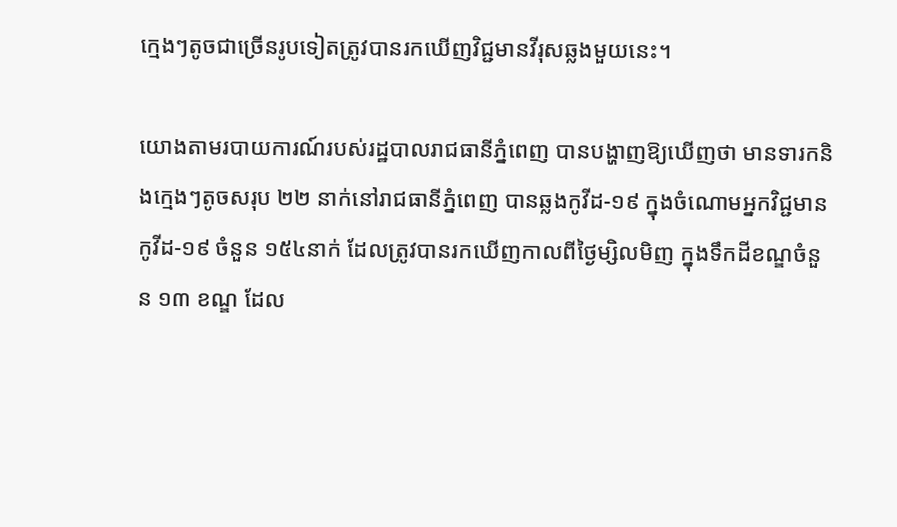ក្មេងៗតូចជាច្រើនរូបទៀតត្រូវបានរកឃើញវិជ្ជមានវីរុសឆ្លងមួយនេះ។

យោងតាមរបាយការណ៍របស់រដ្ឋបាលរាជធានីភ្នំពេញ បានបង្ហាញឱ្យឃើញថា មានទារកនិងក្មេងៗតូចសរុប ២២ នាក់នៅរាជធានីភ្នំពេញ បានឆ្លងកូវីដ-១៩ ក្នុងចំណោមអ្នកវិជ្ជមានកូវីដ-១៩ ចំនួន ១៥៤នាក់ ដែលត្រូវបានរកឃើញកាលពីថ្ងៃម្សិលមិញ ក្នុងទឹកដីខណ្ឌចំនួន ១៣ ខណ្ឌ ដែល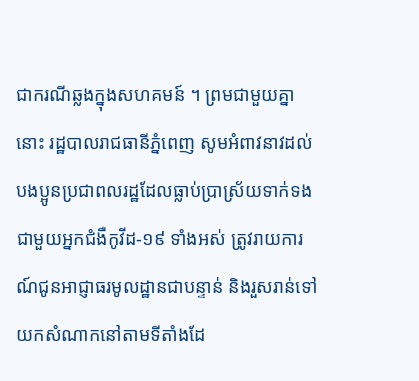ជាករណីឆ្លងក្នុងសហគមន៍ ។ ព្រមជាមួយគ្នានោះ រដ្ឋបាលរាជធានីភ្នំពេញ សូមអំពាវនាវដល់បងប្អូនប្រជាពលរដ្ឋដែលធ្លាប់ប្រាស្រ័យទាក់ទងជាមួយអ្នកជំងឺកូវីដ-១៩ ទាំងអស់ ត្រូវរាយការណ៍ជូនអាជ្ញាធរមូលដ្ឋានជាបន្ទាន់ និងរួសរាន់ទៅយកសំណាកនៅតាមទីតាំងដែ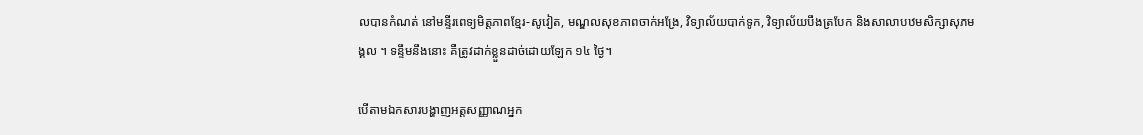លបានកំណត់ នៅមន្ទីរពេទ្យមិត្តភាពខ្មែរ-សូវៀត, មណ្ឌលសុខភាពចាក់អង្រែ, វិទ្យាល័យបាក់ទូក, វិទ្យាល័យបឹងត្របែក និងសាលាបឋមសិក្សាសុភមង្គល ។ ទន្ទឹមនឹងនោះ គឺត្រូវដាក់ខ្លួនដាច់ដោយឡែក ១៤ ថ្ងៃ។

បើតាមឯកសារបង្ហាញអត្តសញ្ញាណអ្នក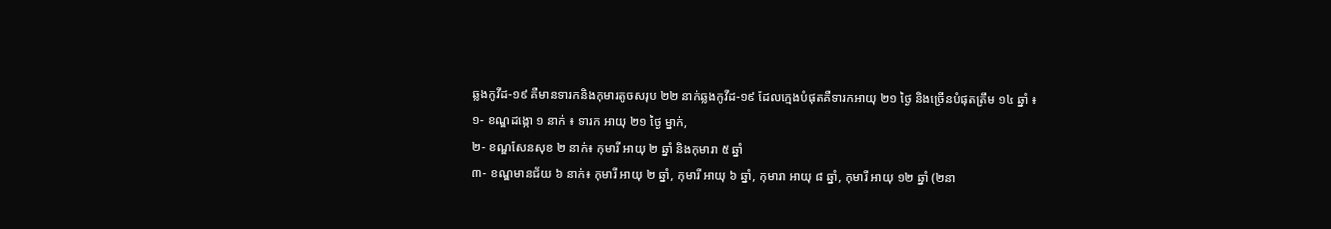ឆ្លងកូវីដ-១៩ គឺមានទារកនិងកុមារតូចសរុប ២២ នាក់ឆ្លងកូវីដ-១៩ ដែលក្មេងបំផុតគឺទារកអាយុ ២១ ថ្ងៃ និងច្រើនបំផុតត្រឹម ១៤ ឆ្នាំ ៖
១- ខណ្ឌដង្កោ ១ នាក់ ៖ ទារក អាយុ ២១ ថ្ងៃ ម្នាក់,
២- ខណ្ឌសែនសុខ ២ នាក់៖ កុមារី អាយុ ២ ឆ្នាំ និងកុមារា ៥ ឆ្នាំ
៣- ខណ្ឌមានជ័យ ៦ នាក់៖ កុមារី អាយុ ២ ឆ្នាំ, កុមារី អាយុ ៦ ឆ្នាំ, កុមារា អាយុ ៨ ឆ្នាំ, កុមារី អាយុ ១២ ឆ្នាំ (២នា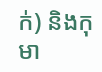ក់) និងកុមា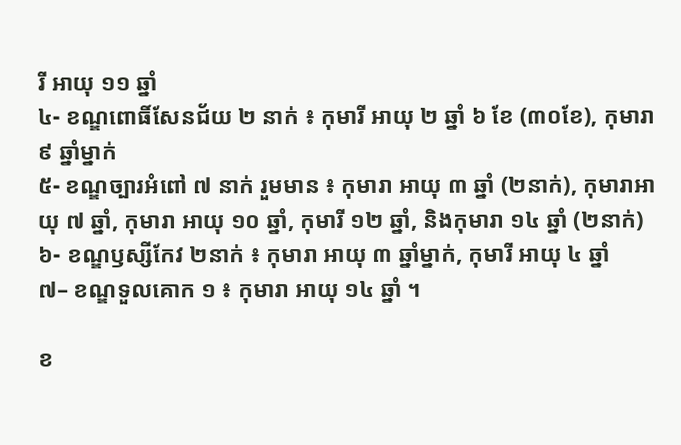រី អាយុ ១១ ឆ្នាំ
៤- ខណ្ឌពោធិ៍សែនជ័យ ២ នាក់ ៖ កុមារី អាយុ ២ ឆ្នាំ ៦ ខែ (៣០ខែ), កុមារា ៩ ឆ្នាំម្នាក់
៥- ខណ្ឌច្បារអំពៅ ៧ នាក់ រួមមាន ៖ កុមារា អាយុ ៣ ឆ្នាំ (២នាក់), កុមារាអាយុ ៧ ឆ្នាំ, កុមារា អាយុ ១០ ឆ្នាំ, កុមារី ១២ ឆ្នាំ, និងកុមារា ១៤ ឆ្នាំ (២នាក់)
៦- ខណ្ឌឫស្សីកែវ ២នាក់ ៖ កុមារា អាយុ ៣ ឆ្នាំម្នាក់, កុមារី អាយុ ៤ ឆ្នាំ
៧– ខណ្ឌទួលគោក ១ ៖ កុមារា អាយុ ១៤ ឆ្នាំ ។

ខ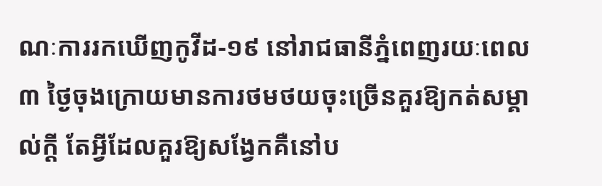ណៈការរកឃើញកូវីដ-១៩ នៅរាជធានីភ្នំពេញរយៈពេល ៣ ថ្ងៃចុងក្រោយមានការថមថយចុះច្រើនគួរឱ្យកត់សម្គាល់ក្តី តែអ្វីដែលគួរឱ្យសង្វែកគឺនៅប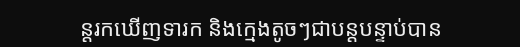ន្តរកឃើញទារក និងក្មេងតូចៗជាបន្តបន្ទាប់បាន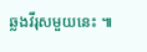ឆ្លងវីរុសមួយនេះ ៕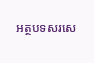អត្ថបទសរសេ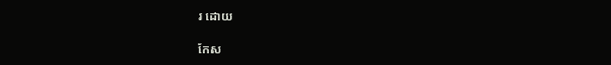រ ដោយ

កែស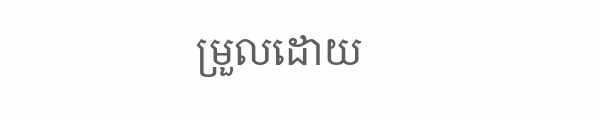ម្រួលដោយ